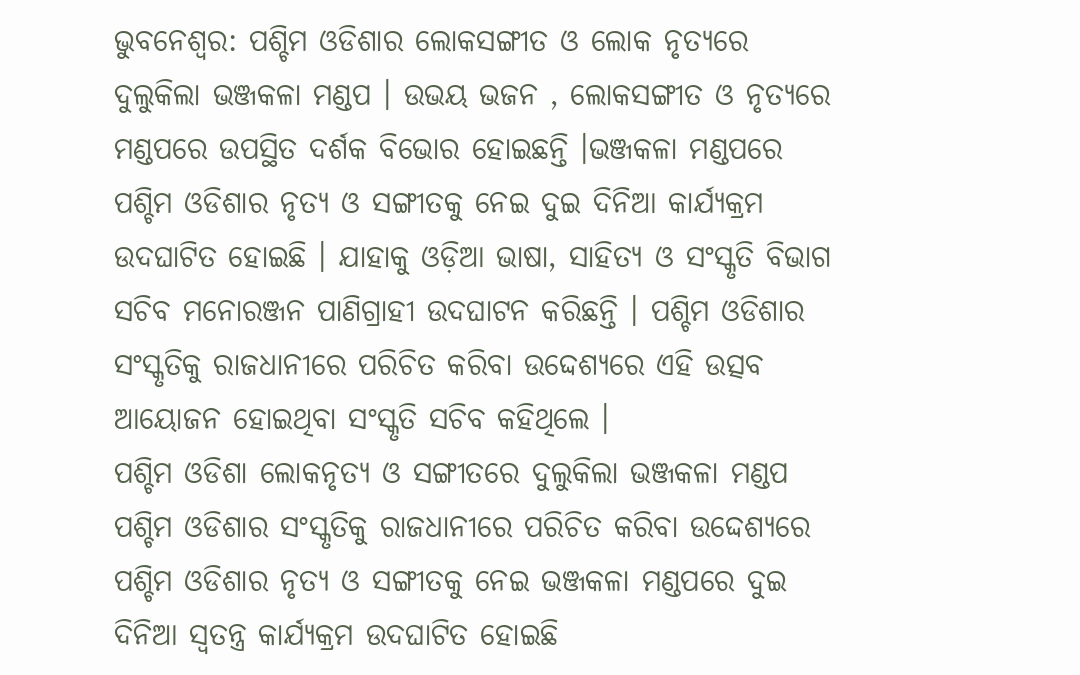ଭୁବନେଶ୍ବର: ପଶ୍ଚିମ ଓଡିଶାର ଲୋକସଙ୍ଗୀତ ଓ ଲୋକ ନୃତ୍ୟରେ ଦୁଲୁକିଲା ଭଞ୍ଜକଳା ମଣ୍ଡପ । ଉଭୟ ଭଜନ , ଲୋକସଙ୍ଗୀତ ଓ ନୃତ୍ୟରେ ମଣ୍ଡପରେ ଉପସ୍ଥିତ ଦର୍ଶକ ବିଭୋର ହୋଇଛନ୍ତି ।ଭଞ୍ଜକଳା ମଣ୍ଡପରେ ପଶ୍ଚିମ ଓଡିଶାର ନୃତ୍ୟ ଓ ସଙ୍ଗୀତକୁ ନେଇ ଦୁଇ ଦିନିଆ କାର୍ଯ୍ୟକ୍ରମ ଉଦଘାଟିତ ହୋଇଛି । ଯାହାକୁ ଓଡ଼ିଆ ଭାଷା, ସାହିତ୍ୟ ଓ ସଂସ୍କୃତି ବିଭାଗ ସଚିବ ମନୋରଞ୍ଜନ ପାଣିଗ୍ରାହୀ ଉଦଘାଟନ କରିଛନ୍ତି । ପଶ୍ଚିମ ଓଡିଶାର ସଂସ୍କୃତିକୁ ରାଜଧାନୀରେ ପରିଚିତ କରିବା ଉଦ୍ଦେଶ୍ୟରେ ଏହି ଉତ୍ସବ ଆୟୋଜନ ହୋଇଥିବା ସଂସ୍କୃତି ସଚିବ କହିଥିଲେ ।
ପଶ୍ଚିମ ଓଡିଶା ଲୋକନୃତ୍ୟ ଓ ସଙ୍ଗୀତରେ ଦୁଲୁକିଲା ଭଞ୍ଜକଳା ମଣ୍ଡପ
ପଶ୍ଚିମ ଓଡିଶାର ସଂସ୍କୃତିକୁ ରାଜଧାନୀରେ ପରିଚିତ କରିବା ଉଦ୍ଦେଶ୍ୟରେ ପଶ୍ଚିମ ଓଡିଶାର ନୃତ୍ୟ ଓ ସଙ୍ଗୀତକୁ ନେଇ ଭଞ୍ଜକଳା ମଣ୍ଡପରେ ଦୁଇ ଦିନିଆ ସ୍ବତନ୍ତ୍ର କାର୍ଯ୍ୟକ୍ରମ ଉଦଘାଟିତ ହୋଇଛି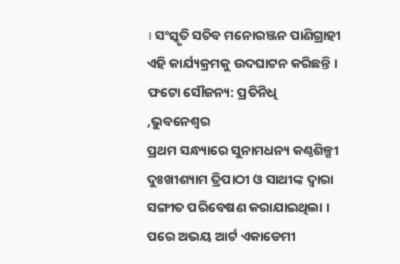। ସଂସ୍କୃତି ସଚିବ ମନୋରଞ୍ଜନ ପାଣିଗ୍ରାହୀ ଏହି କାର୍ଯ୍ୟକ୍ରମକୁ ଉଦଘାଟନ କରିଛନ୍ତି ।
ଫଟୋ ସୌଜନ୍ୟ: ପ୍ରତିନିଧି ,ଭୁବନେଶ୍ବର
ପ୍ରଥମ ସନ୍ଧ୍ୟାରେ ସୁନାମଧନ୍ୟ କଣ୍ଠଶିଳ୍ପୀ ଦୁଃଖୀଶ୍ୟାମ ତ୍ରିପାଠୀ ଓ ସାଥୀଙ୍କ ଦ୍ବାରା ସଙ୍ଗୀତ ପରିବେଷଣ କରାଯାଇଥିଲା । ପରେ ଅଭୟ ଆର୍ଟ ଏକାଡେମୀ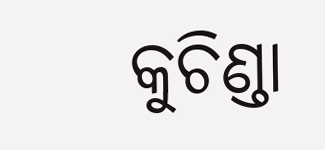କୁଚିଣ୍ଡା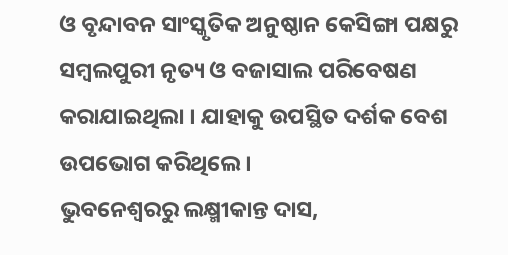ଓ ବୃନ୍ଦାବନ ସାଂସ୍କୃତିକ ଅନୁଷ୍ଠାନ କେସିଙ୍ଗା ପକ୍ଷରୁ ସମ୍ବଲପୁରୀ ନୃତ୍ୟ ଓ ବଜାସାଲ ପରିବେଷଣ କରାଯାଇଥିଲା । ଯାହାକୁ ଉପସ୍ଥିତ ଦର୍ଶକ ବେଶ ଉପଭୋଗ କରିଥିଲେ ।
ଭୁବନେଶ୍ବରରୁ ଲକ୍ଷ୍ମୀକାନ୍ତ ଦାସ,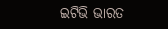ଇଟିଭି ଭାରତ